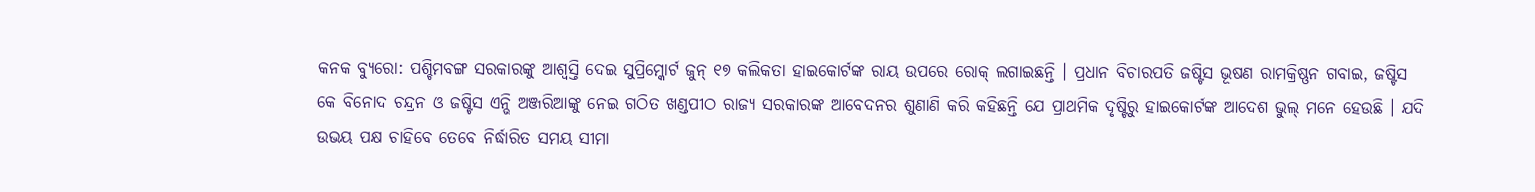କନକ ବ୍ୟୁରୋ: ପଶ୍ଚିମବଙ୍ଗ ସରକାରଙ୍କୁ ଆଶ୍ୱସ୍ତି ଦେଇ ସୁପ୍ରିମ୍କୋର୍ଟ ଜୁନ୍ ୧୭ କଲିକତା ହାଇକୋର୍ଟଙ୍କ ରାୟ ଉପରେ ରୋକ୍ ଲଗାଇଛନ୍ତି । ପ୍ରଧାନ ବିଚାରପତି ଜଷ୍ଟିସ ଭୂଷଣ ରାମକ୍ରିଷ୍ଣନ ଗବାଇ, ଜଷ୍ଟିସ କେ ବିନୋଦ ଚନ୍ଦ୍ରନ ଓ ଜଷ୍ଟିସ ଏନ୍ଭି ଅଞ୍ଜରିଆଙ୍କୁ ନେଇ ଗଠିତ ଖଣ୍ଡପୀଠ ରାଜ୍ୟ ସରକାରଙ୍କ ଆବେଦନର ଶୁଣାଣି କରି କହିଛନ୍ତି ଯେ ପ୍ରାଥମିକ ଦୃଷ୍ଟିରୁ ହାଇକୋର୍ଟଙ୍କ ଆଦେଶ ଭୁଲ୍ ମନେ ହେଉଛି । ଯଦି ଉଭୟ ପକ୍ଷ ଚାହିବେ ତେବେ ନିର୍ଦ୍ଧାରିତ ସମୟ ସୀମା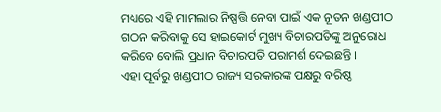ମଧ୍ୟରେ ଏହି ମାମଲାର ନିଷ୍ପତ୍ତି ନେବା ପାଇଁ ଏକ ନୂତନ ଖଣ୍ଡପୀଠ ଗଠନ କରିବାକୁ ସେ ହାଇକୋର୍ଟ ମୁଖ୍ୟ ବିଚାରପତିଙ୍କୁ ଅନୁରୋଧ କରିବେ ବୋଲି ପ୍ରଧାନ ବିଚାରପତି ପରାମର୍ଶ ଦେଇଛନ୍ତି ।
ଏହା ପୂର୍ବରୁ ଖଣ୍ଡପୀଠ ରାଜ୍ୟ ସରକାରଙ୍କ ପକ୍ଷରୁ ବରିଷ୍ଠ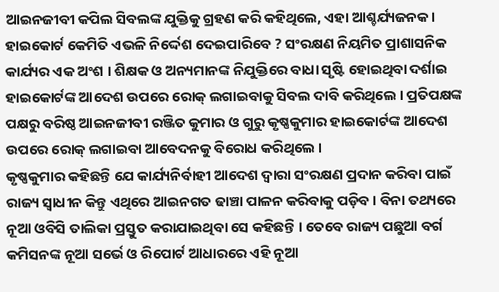ଆଇନଜୀବୀ କପିଲ ସିବଲଙ୍କ ଯୁକ୍ତିକୁ ଗ୍ରହଣ କରି କହିଥିଲେ, ଏହା ଆଶ୍ଚର୍ଯ୍ୟଜନକ । ହାଇକୋର୍ଟ କେମିତି ଏଭଳି ନିର୍ଦ୍ଦେଶ ଦେଇପାରିବେ ? ସଂରକ୍ଷଣ ନିୟମିତ ପ୍ରାଶାସନିକ କାର୍ଯ୍ୟର ଏକ ଅଂଶ । ଶିକ୍ଷକ ଓ ଅନ୍ୟମାନଙ୍କ ନିଯୁକ୍ତିରେ ବାଧା ସୃଷ୍ଟି ହୋଇଥିବା ଦର୍ଶାଇ ହାଇକୋର୍ଟଙ୍କ ଆଦେଶ ଉପରେ ରୋକ୍ ଲଗାଇବାକୁ ସିବଲ ଦାବି କରିଥିଲେ । ପ୍ରତିପକ୍ଷଙ୍କ ପକ୍ଷରୁ ବରିଷ୍ଠ ଆଇନଜୀବୀ ରଞ୍ଜିତ କୁମାର ଓ ଗୁରୁ କୃଷ୍ଣକୁମାର ହାଇକୋର୍ଟଙ୍କ ଆଦେଶ ଉପରେ ରୋକ୍ ଲଗାଇବା ଆବେଦନକୁ ବିରୋଧ କରିଥିଲେ ।
କୃଷ୍ଣକୁମାର କହିଛନ୍ତି ଯେ କାର୍ଯ୍ୟନିର୍ବାହୀ ଆଦେଶ ଦ୍ୱାରା ସଂରକ୍ଷଣ ପ୍ରଦାନ କରିବା ପାଇଁ ରାଜ୍ୟ ସ୍ୱାଧୀନ କିନ୍ତୁ ଏଥିରେ ଆଇନଗତ ଢାଞ୍ଚା ପାଳନ କରିବାକୁ ପଡ଼ିବ । ବିନା ତଥ୍ୟରେ ନୂଆ ଓବିସି ତାଲିକା ପ୍ରସ୍ତୁତ କରାଯାଇଥିବା ସେ କହିଛନ୍ତି । ତେବେ ରାଜ୍ୟ ପଛୁଆ ବର୍ଗ କମିସନଙ୍କ ନୂଆ ସର୍ଭେ ଓ ରିପୋର୍ଟ ଆଧାରରେ ଏହି ନୂଆ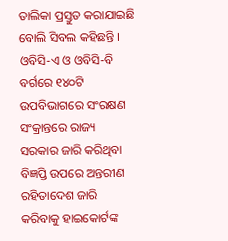ତାଲିକା ପ୍ରସ୍ତୁତ କରାଯାଇଛି ବୋଲି ସିବଲ କହିଛନ୍ତି ।
ଓବିସି-ଏ ଓ ଓବିସି-ବି ବର୍ଗରେ ୧୪୦ଟି ଉପବିଭାଗରେ ସଂରକ୍ଷଣ ସଂକ୍ରାନ୍ତରେ ରାଜ୍ୟ ସରକାର ଜାରି କରିଥିବା ବିଜ୍ଞପ୍ତି ଉପରେ ଅନ୍ତରୀଣ ରହିତାଦେଶ ଜାରି କରିବାକୁ ହାଇକୋର୍ଟଙ୍କ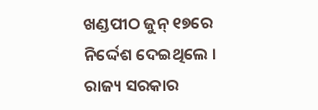ଖଣ୍ଡପୀଠ ଜୁନ୍ ୧୭ରେ ନିର୍ଦ୍ଦେଶ ଦେଇଥିଲେ । ରାଜ୍ୟ ସରକାର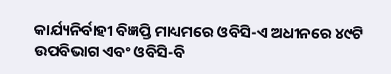କାର୍ଯ୍ୟନିର୍ବାହୀ ବିଜ୍ଞପ୍ତି ମାଧ୍ୟମରେ ଓବିସି-ଏ ଅଧୀନରେ ୪୯ଟି ଉପବିଭାଗ ଏବଂ ଓବିସି-ବି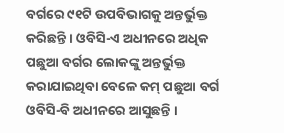ବର୍ଗରେ ୯୧ଟି ଉପବିଭାଗକୁ ଅନ୍ତର୍ଭୁକ୍ତ କରିଛନ୍ତି । ଓବିସି-ଏ ଅଧୀନରେ ଅଧିକ ପଛୁଆ ବର୍ଗର ଲୋକଙ୍କୁ ଅନ୍ତର୍ଭୁକ୍ତ କରାଯାଇଥିବା ବେଳେ କମ୍ ପଛୁଆ ବର୍ଗ ଓବିସି-ବି ଅଧୀନରେ ଆସୁଛନ୍ତି ।